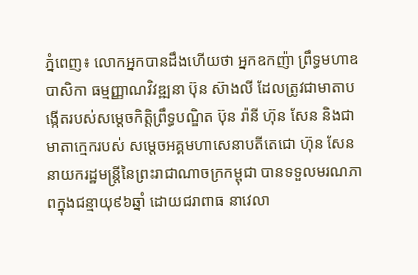ភ្នំពេញ៖ លោកអ្នកបានដឹងហើយថា អ្នកឧកញ៉ា ព្រឹទ្ធមហាឧបាសិកា ធម្មញ្ញាណវិវឌ្ឍនា ប៊ុន ស៊ាងលី ដែលត្រូវជាមាតាបង្កើតរបស់សម្តេចកិត្តិព្រឹទ្ធបណ្ឌិត ប៊ុន រ៉ានី ហ៊ុន សែន និងជាមាតាក្មេករបស់ សម្តេចអគ្គមហាសេនាបតីតេជោ ហ៊ុន សែន នាយករដ្ឋមន្ត្រីនៃព្រះរាជាណាចក្រកម្ពុជា បានទទួលមរណភាពក្នុងជន្មាយុ៩៦ឆ្នាំ ដោយជរាពាធ នាវេលា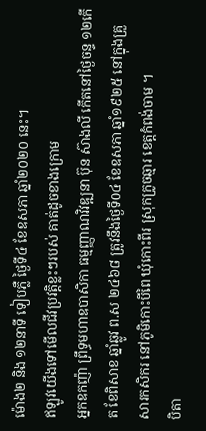ម៉ោង២ និង ១២នាទី ទៀបភ្លឺ ថ្ងៃទី៤ ខែឧសភា ឆ្នាំ២០២០ នេះ។
ឥឡូវយើងទៅមើលជីវប្រវត្តិខ្លះៗរបស់ គាត់ដូចខាងក្រោម
អ្នកឧកញ៉ា ព្រឹទ្ធមហាឧបាសិកា ធម្មញ្ញាណវិវឌ្ឍនា ប៊ុន ស៊ាងលី កើតនៅថ្ងៃចន្ទ ១២កើត ខែពិសាខ ឆ្នាំឆ្លូវ ព.ស ២៤៦៨ ត្រូវនឹងថ្ងៃទី0៤ ខែឧសភា ឆ្នាំ១៩២៥ នៅក្នុងគ្រួសារកសិករ នៅភូមិកោះបីពៃ ឃុំកោះពីរ ស្រុកក្រូចឆ្មារ ខេត្តកំពង់ចាម ។
បិតា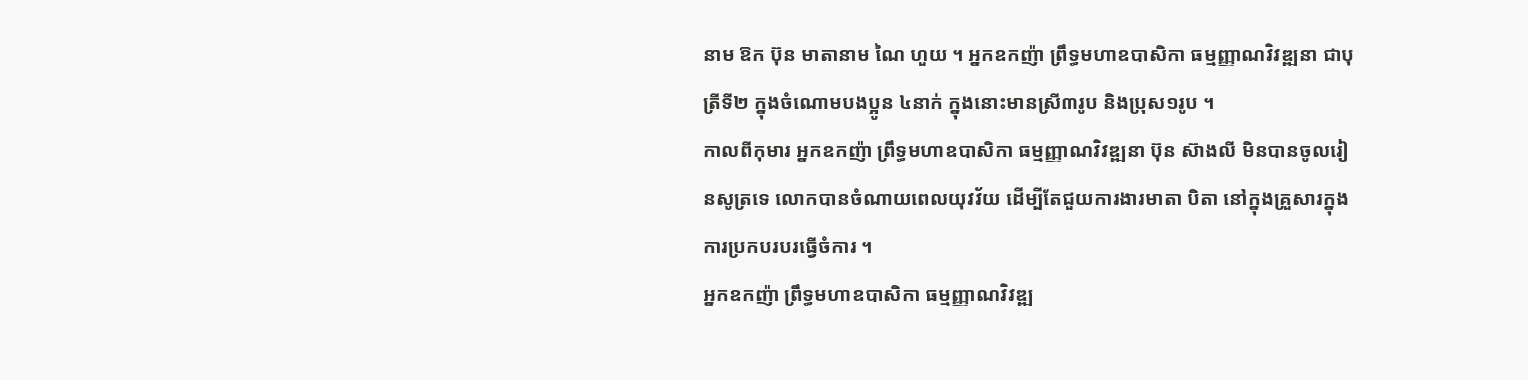នាម ឱក ប៊ុន មាតានាម ណៃ ហួយ ។ អ្នកឧកញ៉ា ព្រឹទ្ធមហាឧបាសិកា ធម្មញ្ញាណវិវឌ្ឍនា ជាបុត្រីទី២ ក្នុងចំណោមបងប្អូន ៤នាក់ ក្នុងនោះមានស្រី៣រូប និងប្រុស១រូប ។
កាលពីកុមារ អ្នកឧកញ៉ា ព្រឹទ្ធមហាឧបាសិកា ធម្មញ្ញាណវិវឌ្ឍនា ប៊ុន ស៊ាងលី មិនបានចូលរៀនសូត្រទេ លោកបានចំណាយពេលយុវវ័យ ដើម្បីតែជួយការងារមាតា បិតា នៅក្នុងគ្រួសារក្នុងការប្រកបរបរធ្វើចំការ ។
អ្នកឧកញ៉ា ព្រឹទ្ធមហាឧបាសិកា ធម្មញ្ញាណវិវឌ្ឍ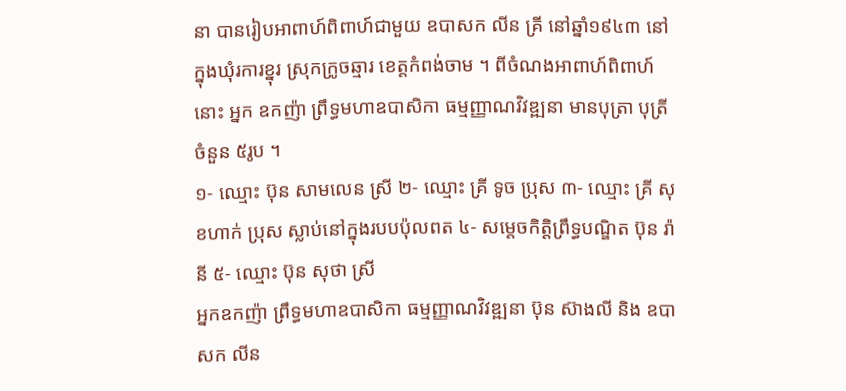នា បានរៀបអាពាហ៍ពិពាហ៍ជាមួយ ឧបាសក លីន គ្រី នៅឆ្នាំ១៩៤៣ នៅក្នុងឃុំរការខ្នុរ ស្រុកក្រូចឆ្មារ ខេត្តកំពង់ចាម ។ ពីចំណងអាពាហ៍ពិពាហ៍នោះ អ្នក ឧកញ៉ា ព្រឹទ្ធមហាឧបាសិកា ធម្មញ្ញាណវិវឌ្ឍនា មានបុត្រា បុត្រី ចំនួន ៥រូប ។
១- ឈ្មោះ ប៊ុន សាមលេន ស្រី ២- ឈ្មោះ គ្រី ទូច ប្រុស ៣- ឈ្មោះ គ្រី សុខហាក់ ប្រុស ស្លាប់នៅក្នុងរបបប៉ុលពត ៤- សម្តេចកិត្តិព្រឹទ្ធបណ្ឌិត ប៊ុន រ៉ានី ៥- ឈ្មោះ ប៊ុន សុថា ស្រី
អ្នកឧកញ៉ា ព្រឹទ្ធមហាឧបាសិកា ធម្មញ្ញាណវិវឌ្ឍនា ប៊ុន ស៊ាងលី និង ឧបាសក លីន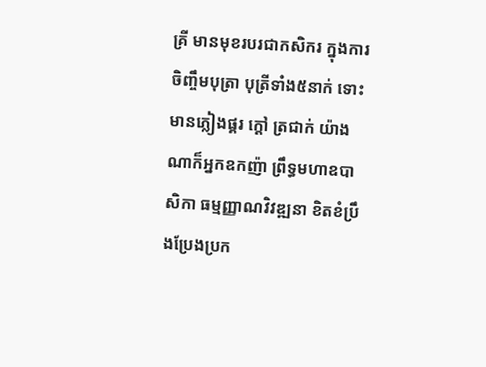គ្រី មានមុខរបរជាកសិករ ក្នុងការចិញ្ចឹមបុត្រា បុត្រីទាំង៥នាក់ ទោះមានភ្លៀងផ្គរ ក្តៅ ត្រជាក់ យ៉ាងណាក៏អ្នកឧកញ៉ា ព្រឹទ្ធមហាឧបាសិកា ធម្មញ្ញាណវិវឌ្ឍនា ខិតខំប្រឹងប្រែងប្រក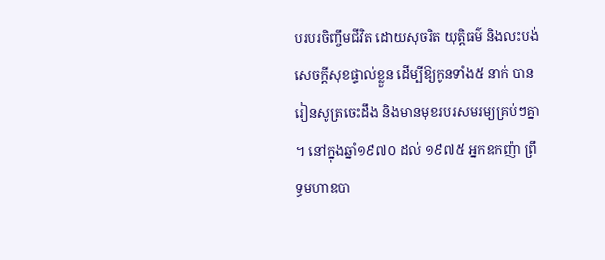បរបរចិញ្ចឹមជីវិត ដោយសុចរិត យុត្តិធម៌ និងលះបង់សេចក្តីសុខផ្ទាល់ខ្លួន ដើម្បីឱ្យកូនទាំង៥ នាក់ បានរៀនសូត្រចេះដឹង និងមានមុខរបរសមរម្យគ្រប់ៗគ្នា ។ នៅក្នុងឆ្នាំ១៩៧០ ដល់ ១៩៧៥ អ្នកឧកញ៉ា ព្រឹទ្ធមហាឧបា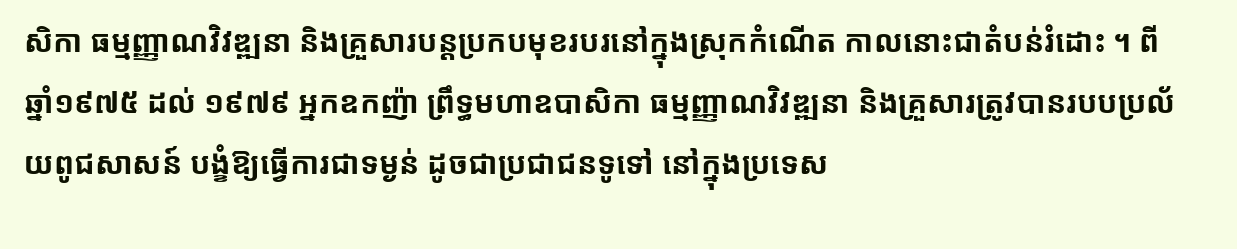សិកា ធម្មញ្ញាណវិវឌ្ឍនា និងគ្រួសារបន្តប្រកបមុខរបរនៅក្នុងស្រុកកំណើត កាលនោះជាតំបន់រំដោះ ។ ពីឆ្នាំ១៩៧៥ ដល់ ១៩៧៩ អ្នកឧកញ៉ា ព្រឹទ្ធមហាឧបាសិកា ធម្មញ្ញាណវិវឌ្ឍនា និងគ្រួសារត្រូវបានរបបប្រល័យពូជសាសន៍ បង្ខំឱ្យធ្វើការជាទម្ងន់ ដូចជាប្រជាជនទូទៅ នៅក្នុងប្រទេស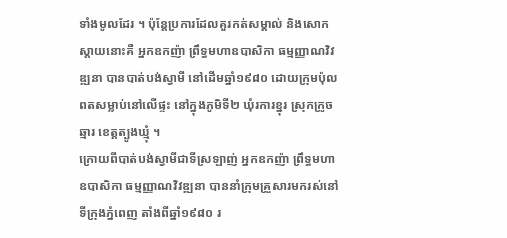ទាំងមូលដែរ ។ ប៉ុន្តែប្រការដែលគួរកត់សម្គាល់ និងសោកស្តាយនោះគឺ អ្នកឧកញ៉ា ព្រឹទ្ធមហាឧបាសិកា ធម្មញ្ញាណវិវឌ្ឍនា បានបាត់បង់ស្វាមី នៅដើមឆ្នាំ១៩៨០ ដោយក្រុមប៉ុលពតសម្លាប់នៅលើផ្ទះ នៅក្នុងភូមិទី២ ឃុំរការខ្នុរ ស្រុកក្រូចឆ្មារ ខេត្តត្បូងឃ្មុំ ។
ក្រោយពីបាត់បង់ស្វាមីជាទីស្រឡាញ់ អ្នកឧកញ៉ា ព្រឹទ្ធមហាឧបាសិកា ធម្មញ្ញាណវិវឌ្ឍនា បាននាំក្រុមគ្រួសារមករស់នៅទីក្រុងភ្នំពេញ តាំងពីឆ្នាំ១៩៨០ រ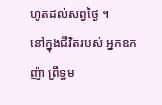ហូតដល់សព្វថ្ងៃ ។
នៅក្នុងជីវិតរបស់ អ្នកឧកញ៉ា ព្រឹទ្ធម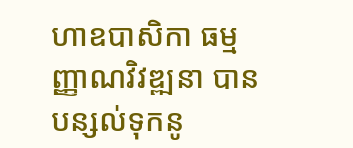ហាឧបាសិកា ធម្មញ្ញាណវិវឌ្ឍនា បានបន្សល់ទុកនូ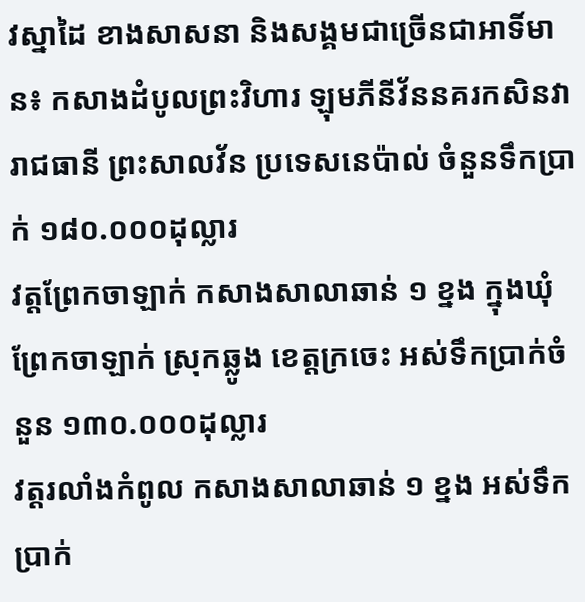វស្នាដៃ ខាងសាសនា និងសង្គមជាច្រើនជាអាទិ៍មាន៖ កសាងដំបូលព្រះវិហារ ឡុមភីនីវ័ននគរកសិនវា រាជធានី ព្រះសាលវ័ន ប្រទេសនេប៉ាល់ ចំនួនទឹកប្រាក់ ១៨០.០០០ដុល្លារ
វត្តព្រែកចាឡាក់ កសាងសាលាឆាន់ ១ ខ្នង ក្នុងឃុំព្រែកចាឡាក់ ស្រុកឆ្លូង ខេត្តក្រចេះ អស់ទឹកប្រាក់ចំនួន ១៣០.០០០ដុល្លារ
វត្តរលាំងកំពូល កសាងសាលាឆាន់ ១ ខ្នង អស់ទឹកប្រាក់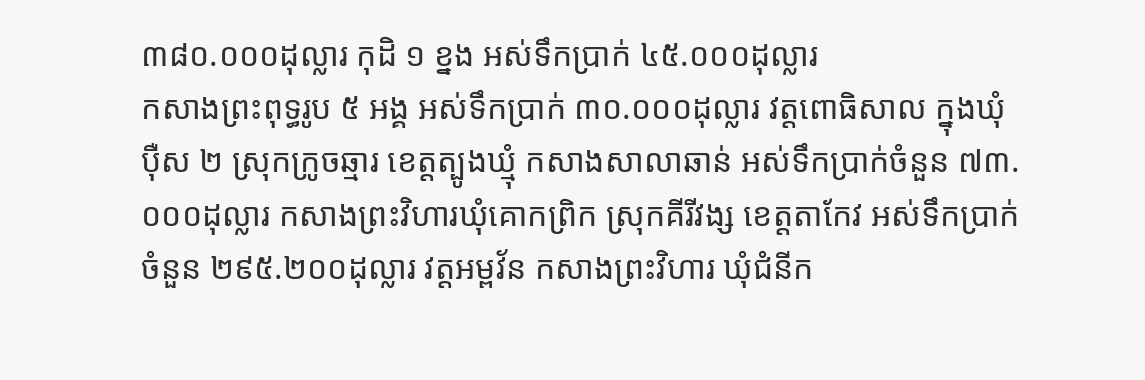៣៨០.០០០ដុល្លារ កុដិ ១ ខ្នង អស់ទឹកប្រាក់ ៤៥.០០០ដុល្លារ
កសាងព្រះពុទ្ធរូប ៥ អង្គ អស់ទឹកប្រាក់ ៣០.០០០ដុល្លារ វត្តពោធិសាល ក្នុងឃុំប៉ឺស ២ ស្រុកក្រូចឆ្មារ ខេត្តត្បូងឃ្មុំ កសាងសាលាឆាន់ អស់ទឹកប្រាក់ចំនួន ៧៣.០០០ដុល្លារ កសាងព្រះវិហារឃុំគោកព្រិក ស្រុកគីរីវង្ស ខេត្តតាកែវ អស់ទឹកប្រាក់ចំនួន ២៩៥.២០០ដុល្លារ វត្តអម្ពវ័ន កសាងព្រះវិហារ ឃុំជំនីក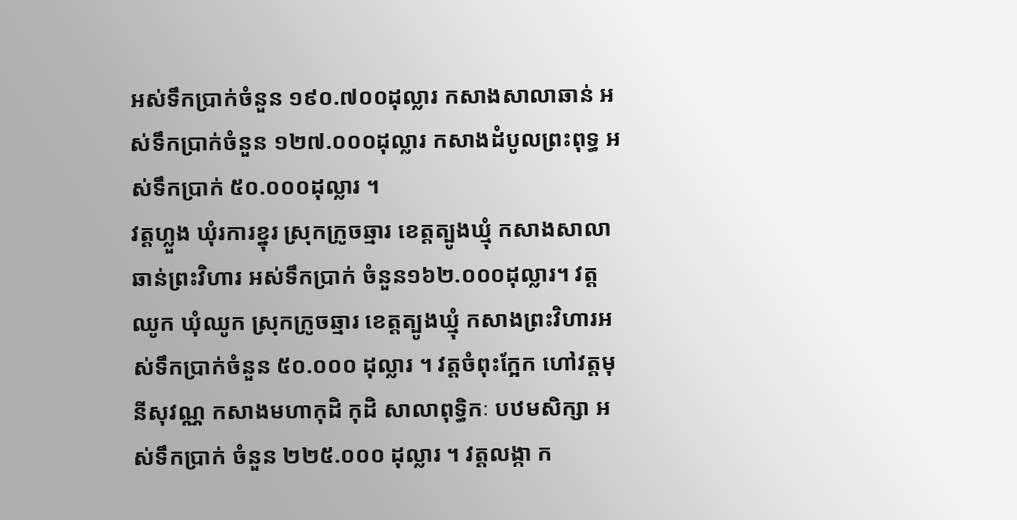អស់ទឹកប្រាក់ចំនួន ១៩០.៧០០ដុល្លារ កសាងសាលាឆាន់ អស់ទឹកប្រាក់ចំនួន ១២៧.០០០ដុល្លារ កសាងដំបូលព្រះពុទ្ធ អស់ទឹកប្រាក់ ៥០.០០០ដុល្លារ ។
វត្តហ្លួង ឃុំរការខ្នុរ ស្រុកក្រូចឆ្មារ ខេត្តត្បូងឃ្មុំ កសាងសាលាឆាន់ព្រះវិហារ អស់ទឹកប្រាក់ ចំនួន១៦២.០០០ដុល្លារ។ វត្តឈូក ឃុំឈូក ស្រុកក្រូចឆ្មារ ខេត្តត្បូងឃ្មុំ កសាងព្រះវិហារអស់ទឹកប្រាក់ចំនួន ៥០.០០០ ដុល្លារ ។ វត្តចំពុះក្អែក ហៅវត្តមុនីសុវណ្ណ កសាងមហាកុដិ កុដិ សាលាពុទ្ធិកៈ បឋមសិក្សា អស់ទឹកប្រាក់ ចំនួន ២២៥.០០០ ដុល្លារ ។ វត្តលង្កា ក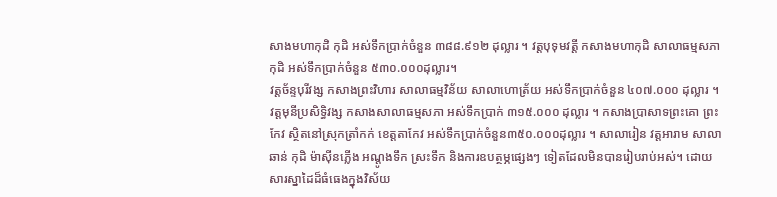សាងមហាកុដិ កុដិ អស់ទឹកប្រាក់ចំនួន ៣៨៨.៩១២ ដុល្លារ ។ វត្តបុទុមវត្តី កសាងមហាកុដិ សាលាធម្មសភា កុដិ អស់ទឹកប្រាក់ចំនួន ៥៣០.០០០ដុល្លារ។
វត្តច័ន្ទបុរីវង្ស កសាងព្រះវិហារ សាលាធម្មវិន័យ សាលាហោត្រ័យ អស់ទឹកប្រាក់ចំនួន ៤០៧.០០០ ដុល្លារ ។ វត្តមុនីប្រសិទ្ធិវង្ស កសាងសាលាធម្មសភា អស់ទឹកប្រាក់ ៣១៥.០០០ ដុល្លារ ។ កសាងប្រាសាទព្រះគោ ព្រះកែវ ស្ថិតនៅស្រុកត្រាំកក់ ខេត្តតាកែវ អស់ទឹកប្រាក់ចំនួន៣៥០.០០០ដុល្លារ ។ សាលារៀន វត្តអារាម សាលាឆាន់ កុដិ ម៉ាស៊ីនភ្លើង អណ្តូងទឹក ស្រះទឹក និងការឧបត្ថម្ភផ្សេងៗ ទៀតដែលមិនបានរៀបរាប់អស់។ ដោយសារស្នាដៃដ៏ធំធេងក្នុងវិស័យ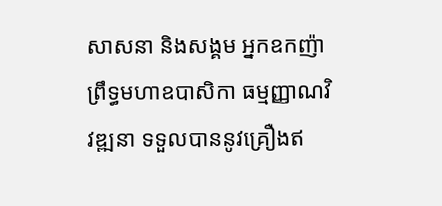សាសនា និងសង្គម អ្នកឧកញ៉ា ព្រឹទ្ធមហាឧបាសិកា ធម្មញ្ញាណវិវឌ្ឍនា ទទួលបាននូវគ្រឿងឥ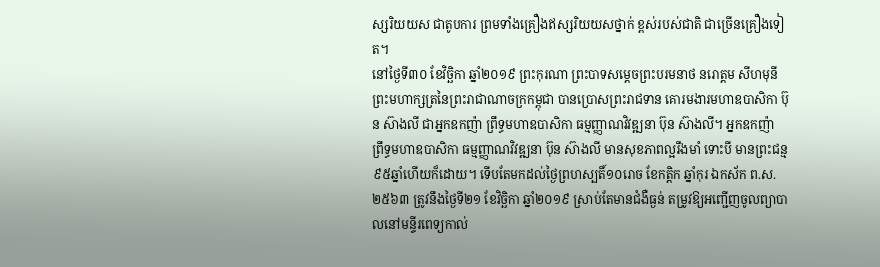ស្សរិយយស ជាតូបការ ព្រមទាំងគ្រឿងឥស្សរិយយសថ្នាក់ ខ្ពស់របស់ជាតិ ជាច្រើនគ្រឿងទៀត។
នៅថ្ងៃទី៣០ ខែវិច្ឆិកា ឆ្នាំ២០១៩ ព្រះកុរណា ព្រះបាទសម្តេចព្រះបរមនាថ នរោត្តម សីហមុនី ព្រះមហាក្សត្រនៃព្រះរាជាណាចក្រកម្ពុជា បានប្រោសព្រះរាជទាន គោរមងារមហាឧបាសិកា ប៊ុន ស៊ាងលី ជាអ្នកឧកញ៉ា ព្រឹទ្ធមហាឧបាសិកា ធម្មញ្ញាណវិវឌ្ឍនា ប៊ុន ស៊ាងលី។ អ្នកឧកញ៉ា ព្រឹទ្ធមហាឧបាសិកា ធម្មញ្ញាណវិវឌ្ឍនា ប៊ុន ស៊ាងលី មានសុខភាពល្អរឹងមាំ ទោះបី មានព្រះជន្ម៩៥ឆ្នាំហើយក៏ដោយ។ ទើបតែមកដល់ថ្ងៃព្រហស្បតិ៍១០រោច ខែកត្តិក ឆ្នាំកុរ ឯកស័ក ព.ស.២៥៦៣ ត្រូវនឹងថ្ងៃទី២១ ខែវិច្ឆិកា ឆ្នាំ២០១៩ ស្រាប់តែមានជំងឺធ្ងន់ តម្រូវឱ្យអញ្ជើញចូលព្យាបាលនៅមន្ទីរពេទ្យកាល់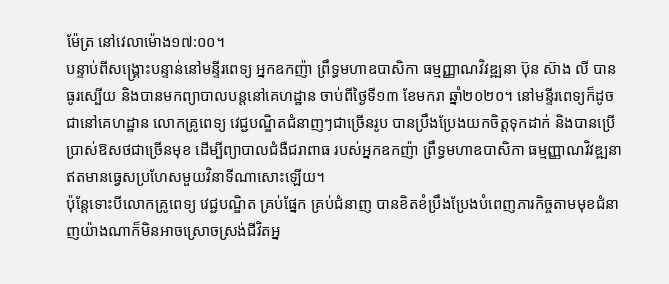ម៉ែត្រ នៅវេលាម៉ោង១៧:០០។
បន្ទាប់ពីសង្រ្គោះបន្ទាន់នៅមន្ទីរពេទ្យ អ្នកឧកញ៉ា ព្រឹទ្ធមហាឧបាសិកា ធម្មញ្ញាណវិវឌ្ឍនា ប៊ុន ស៊ាង លី បានធូរស្បើយ និងបានមកព្យាបាលបន្តនៅគេហដ្ឋាន ចាប់ពីថ្ងៃទី១៣ ខែមករា ឆ្នាំ២០២០។ នៅមន្ទីរពេទ្យក៏ដូចជានៅគេហដ្ឋាន លោកគ្រូពេទ្យ វេជ្ជបណ្ឌិតជំនាញៗជាច្រើនរូប បានប្រឹងប្រែងយកចិត្តទុកដាក់ និងបានប្រើប្រាស់ឱសថជាច្រើនមុខ ដើម្បីព្យាបាលជំងឺជរាពាធ របស់អ្នកឧកញ៉ា ព្រឹទ្ធមហាឧបាសិកា ធម្មញ្ញាណវិវឌ្ឍនា ឥតមានធ្វេសប្រហែសមួយវិនាទីណាសោះឡើយ។
ប៉ុន្តែទោះបីលោកគ្រូពេទ្យ វេជ្ជបណ្ឌិត គ្រប់ផ្នែក គ្រប់ជំនាញ បានខិតខំប្រឹងប្រែងបំពេញភារកិច្ចតាមមុខជំនាញយ៉ាងណាក៏មិនអាចស្រោចស្រង់ជីវិតអ្ន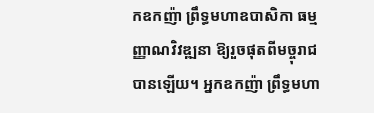កឧកញ៉ា ព្រឹទ្ធមហាឧបាសិកា ធម្មញ្ញាណវិវឌ្ឍនា ឱ្យរួចផុតពីមច្ចុរាជបានឡើយ។ អ្នកឧកញ៉ា ព្រឹទ្ធមហា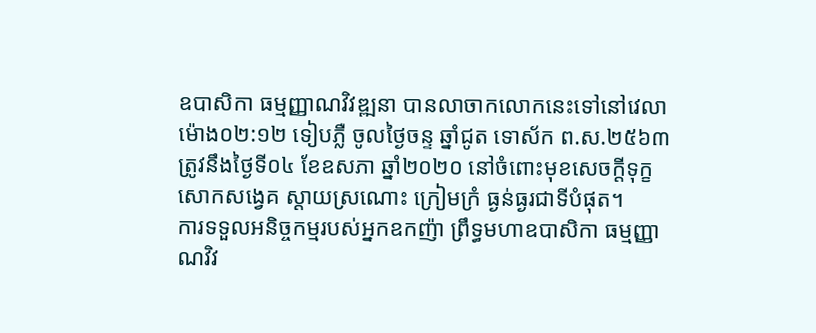ឧបាសិកា ធម្មញ្ញាណវិវឌ្ឍនា បានលាចាកលោកនេះទៅនៅវេលាម៉ោង០២:១២ ទៀបភ្លឺ ចូលថ្ងៃចន្ទ ឆ្នាំជូត ទោស័ក ព.ស.២៥៦៣ ត្រូវនឹងថ្ងៃទី០៤ ខែឧសភា ឆ្នាំ២០២០ នៅចំពោះមុខសេចក្តីទុក្ខសោកសង្វេគ ស្តាយស្រណោះ ក្រៀមក្រំ ធ្ងន់ធ្ងរជាទីបំផុត។
ការទទួលអនិច្ចកម្មរបស់អ្នកឧកញ៉ា ព្រឹទ្ធមហាឧបាសិកា ធម្មញ្ញាណវិវ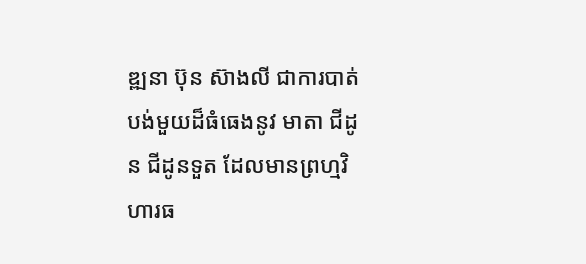ឌ្ឍនា ប៊ុន ស៊ាងលី ជាការបាត់បង់មួយដ៏ធំធេងនូវ មាតា ជីដូន ជីដូនទួត ដែលមានព្រហ្មវិហារធ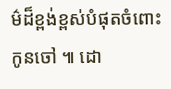ម៌ដ៏ខ្ពង់ខ្ពស់បំផុតចំពោះកូនចៅ ៕ ដោ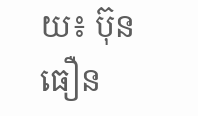យ៖ ប៊ុនធឿន